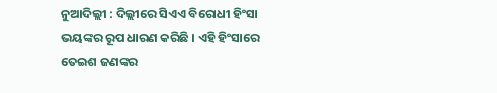ନୁଆଦିଲ୍ଲୀ : ଦିଲ୍ଲୀରେ ସିଏଏ ବିରୋଧୀ ହିଂସା ଭୟଙ୍କର ରୂପ ଧାରଣ କରିଛି । ଏହି ହିଂସାରେ ତେଇଶ ଜଣଙ୍କର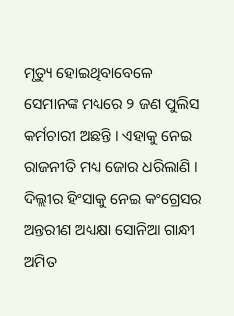ମୃତ୍ୟୁ ହୋଇଥିବାବେଳେ ସେମାନଙ୍କ ମଧ୍ୟରେ ୨ ଜଣ ପୁଲିସ କର୍ମଚାରୀ ଅଛନ୍ତି । ଏହାକୁ ନେଇ ରାଜନୀତି ମଧ୍ୟ ଜୋର ଧରିଲାଣି । ଦିଲ୍ଲୀର ହିଂସାକୁ ନେଇ କଂଗ୍ରେସର ଅନ୍ତରୀଣ ଅଧ୍ୟକ୍ଷା ସୋନିଆ ଗାନ୍ଧୀ ଅମିତ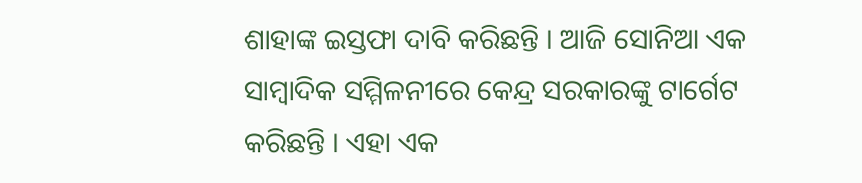ଶାହାଙ୍କ ଇସ୍ତଫା ଦାବି କରିଛନ୍ତି । ଆଜି ସୋନିଆ ଏକ ସାମ୍ବାଦିକ ସମ୍ମିଳନୀରେ କେନ୍ଦ୍ର ସରକାରଙ୍କୁ ଟାର୍ଗେଟ କରିଛନ୍ତି । ଏହା ଏକ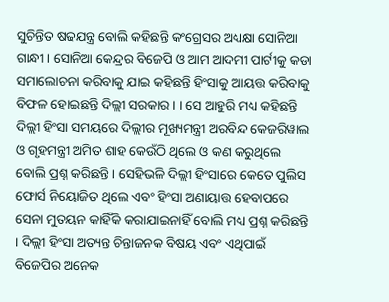ସୁଚିନ୍ତିତ ଷଢଯନ୍ତ୍ର ବୋଲି କହିଛନ୍ତି କଂଗ୍ରେସର ଅଧ୍ୟକ୍ଷା ସୋନିଆ ଗାନ୍ଧୀ । ସୋନିଆ କେନ୍ଦ୍ରର ବିଜେପି ଓ ଆମ ଆଦମୀ ପାର୍ଟୀକୁ କଡା ସମାଲୋଚନା କରିବାକୁ ଯାଇ କହିଛନ୍ତି ହିଂସାକୁ ଆୟତ୍ତ କରିବାକୁ ବିଫଳ ହୋଇଛନ୍ତି ଦିଲ୍ଲୀ ସରକାର । । ସେ ଆହୁରି ମଧ୍ୟ କହିଛନ୍ତି ଦିଲ୍ଲୀ ହିଂସା ସମୟରେ ଦିଲ୍ଲୀର ମୂଖ୍ୟମନ୍ତ୍ରୀ ଅରବିନ୍ଦ କେଜରିୱାଲ ଓ ଗୃହମନ୍ତ୍ରୀ ଅମିତ ଶାହ କେଉଁଠି ଥିଲେ ଓ କଣ କରୁଥିଲେ ବୋଲି ପ୍ରଶ୍ନ କରିଛନ୍ତି । ସେହିଭଳି ଦିଲ୍ଲୀ ହିଂସାରେ କେତେ ପୁଲିସ ଫୋର୍ସ ନିୟୋଜିତ ଥିଲେ ଏବଂ ହିଂସା ଅଣାୟାତ୍ତ ହେବାପରେ ସେନା ମୁତୟନ କାହିଁକି କରାଯାଇନାହିଁ ବୋଲି ମଧ୍ୟ ପ୍ରଶ୍ନ କରିଛନ୍ତି । ଦିଲ୍ଲୀ ହିଂସା ଅତ୍ୟନ୍ତ ଚିନ୍ତାଜନକ ବିଷୟ ଏବଂ ଏଥିପାଇଁ ବିଜେପିର ଅନେକ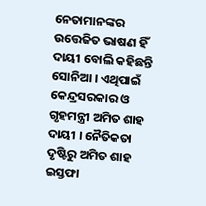ନେତାମାନଙ୍କର ଉତ୍ତେଜିତ ଭାଷଣ ହିଁ ଦାୟୀ ବୋଲି କହିଛନ୍ତି ସୋନିଆ । ଏଥିପାଇଁ କେନ୍ଦ୍ରସରକାର ଓ ଗୃହମନ୍ତ୍ରୀ ଅମିତ ଶାହ ଦାୟୀ । ନୈତିକତା ଦୃଷ୍ଟିରୁ ଅମିତ ଶାହ ଇସ୍ତଫା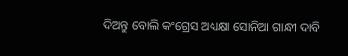ଦିଅନ୍ତୁ ବୋଲି କଂଗ୍ରେସ ଅଧ୍ୟକ୍ଷା ସୋନିଆ ଗାନ୍ଧୀ ଦାବି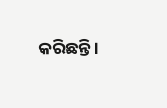କରିଛନ୍ତି ।